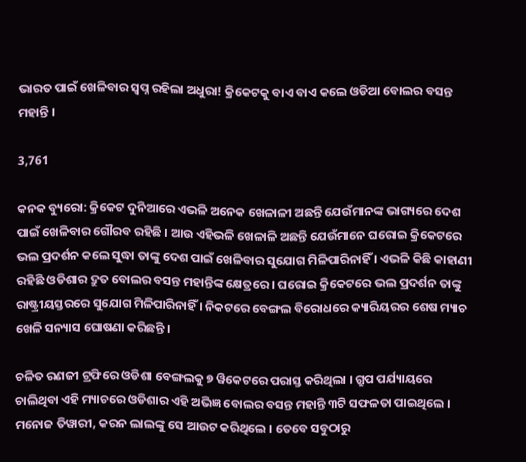ଭାରତ ପାଇଁ ଖେଳିବାର ସ୍ୱପ୍ନ ରହିଲା ଅଧୁରା! କ୍ରିକେଟକୁ ବାଏ ବାଏ କଲେ ଓଡିଆ ବୋଲର ବସନ୍ତ ମହାନ୍ତି ।

3,761

କନକ ବ୍ୟୁରୋ: କ୍ରିକେଟ ଦୁନିଆରେ ଏଭଳି ଅନେକ ଖେଳାଳୀ ଅଛନ୍ତି ଯେଉଁମାନଙ୍କ ଭାଗ୍ୟରେ ଦେଶ ପାଇଁ ଖେଳିବାର ଗୌରବ ରହିଛି । ଆଉ ଏହିଭଳି ଖେଳାଳି ଅଛନ୍ତି ଯେଉଁମାନେ ଘରୋଇ କ୍ରିକେଟରେ ଭଲ ପ୍ରଦର୍ଶନ କଲେ ସୁଦ୍ଧା ତାଙ୍କୁ ଦେଶ ପାଇଁ ଖେଳିବାର ସୁଯୋଗ ମିଳିପାରିନାହିଁ । ଏଭଳି କିଛି କାହାଣୀ ରହିଛି ଓଡିଶାର ଦ୍ରୁତ ବୋଲର ବସନ୍ତ ମହାନ୍ତିଙ୍କ କ୍ଷେତ୍ରରେ । ଘରୋଇ କ୍ରିକେଟରେ ଭଲ ପ୍ରଦର୍ଶନ ତାଙ୍କୁ ରାଷ୍ଟ୍ରୀୟସ୍ତରରେ ସୁଯୋଗ ମିଳିପାରିନାହିଁ । ନିକଟରେ ବେଙ୍ଗଲ ବିରୋଧରେ କ୍ୟାରିୟରର ଶେଷ ମ୍ୟାଚ ଖେଳି ସନ୍ୟାସ ଘୋଷଣା କରିଛନ୍ତି ।

ଚଳିତ ରଣଜୀ ଟ୍ରଫିରେ ଓଡିଶା ବେଙ୍ଗଲକୁ ୭ ୱିକେଟରେ ପରାସ୍ତ କରିଥିଲା । ଗ୍ରୁପ ପର୍ଯ୍ୟାୟରେ ଚାଲିଥିବା ଏହି ମ୍ୟାଚରେ ଓଡିଶାର ଏହି ଅଭିଜ୍ଞ ବୋଲର ବସନ୍ତ ମହାନ୍ତି ୩ଟି ସଫଳତା ପାଇଥିଲେ । ମନୋଜ ତିୱାରୀ, କରନ ଲାଲଙ୍କୁ ସେ ଆଉଟ କରିଥିଲେ । ତେବେ ସବୁଠାରୁ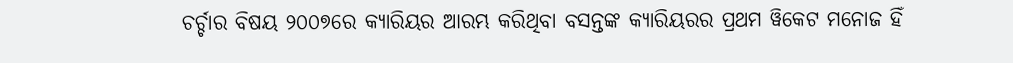ଚର୍ଚ୍ଚାର ବିଷୟ ୨୦୦୭ରେ କ୍ୟାରିୟର ଆରମ୍ଭ କରିଥିବା ବସନ୍ତଙ୍କ କ୍ୟାରିୟରର ପ୍ରଥମ ୱିକେଟ ମନୋଜ ହିଁ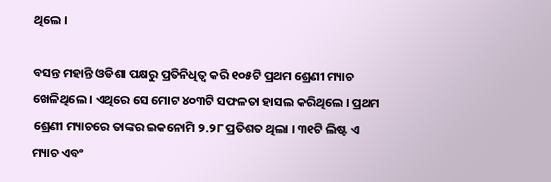ଥିଲେ ।

ବସନ୍ତ ମହାନ୍ତି ଓଡିଶା ପକ୍ଷରୁ ପ୍ରତିନିଧିତ୍ୱ କରି ୧୦୫ଟି ପ୍ରଥମ ଶ୍ରେଣୀ ମ୍ୟାଚ ଖେଳିଥିଲେ । ଏଥିରେ ସେ ମୋଟ ୪୦୩ଟି ସଫଳତା ହାସଲ କରିଥିଲେ । ପ୍ରଥମ ଶ୍ରେଣୀ ମ୍ୟାଚରେ ତାଙ୍କର ଇକନୋମି ୨.୨୮ ପ୍ରତିଶତ ଥିଲା । ୩୧ଟି ଲିଷ୍ଟ ଏ ମ୍ୟାଚ ଏବଂ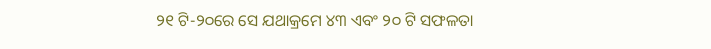୨୧ ଟି-୨୦ରେ ସେ ଯଥାକ୍ରମେ ୪୩ ଏବଂ ୨୦ ଟି ସଫଳତା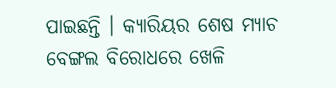ପାଇଛନ୍ତି । କ୍ୟାରିୟର ଶେଷ ମ୍ୟାଚ ବେଙ୍ଗଲ ବିରୋଧରେ ଖେଳି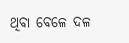ଥିବା ବେଳେ ଦଳ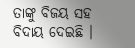ତାଙ୍କୁ ବିଜୟ ସହ ବିଦାୟ ଦେଇଛି ।